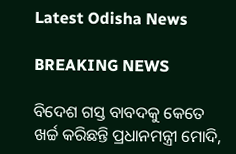Latest Odisha News

BREAKING NEWS

ବିଦେଶ ଗସ୍ତ ବାବଦକୁ କେତେ ଖର୍ଚ୍ଚ କରିଛନ୍ତି ପ୍ରଧାନମନ୍ତ୍ରୀ ମୋଦି,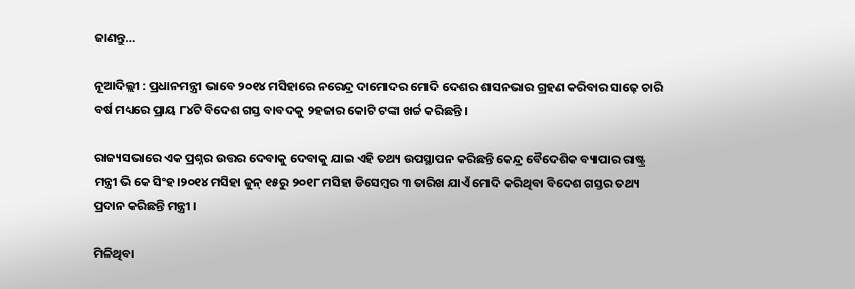ଜାଣନ୍ତୁ…

ନୂଆଦିଲ୍ଲୀ : ପ୍ରଧାନମନ୍ତ୍ରୀ ଭାବେ ୨୦୧୪ ମସିହାରେ ନରେନ୍ଦ୍ର ଦାମୋଦର ମୋଦି ଦେଶର ଶାସନଭାର ଗ୍ରହଣ କରିବାର ସାଢ଼େ ଚାରି ବର୍ଷ ମଧ୍ୟରେ ପ୍ରାୟ ୮୪ଟି ବିଦେଶ ଗସ୍ତ ବାବଦକୁ ୨ହଜାର କୋଟି ଟଙ୍କା ଖର୍ଚ୍ଚ କରିଛନ୍ତି ।

ରାଜ୍ୟସଭାରେ ଏକ ପ୍ରଶ୍ନର ଉତ୍ତର ଦେବାକୁ ଦେବାକୁ ଯାଇ ଏହି ତଥ୍ୟ ଉପସ୍ଥାପନ କରିଛନ୍ତି କେନ୍ଦ୍ର ବୈଦେଶିକ ବ୍ୟାପାର ରାଷ୍ଟ୍ର ମନ୍ତ୍ରୀ ଭି କେ ସିଂହ।୨୦୧୪ ମସିହା ଜୁନ୍ ୧୫ରୁ ୨୦୧୮ ମସିହା ଡିସେମ୍ବର ୩ ତାରିଖ ଯାଏଁ ମୋଦି କରିଥିବା ବିଦେଶ ଗସ୍ତର ତଥ୍ୟ ପ୍ରଦାନ କରିଛନ୍ତି ମନ୍ତ୍ରୀ ।

ମିଳିଥିବା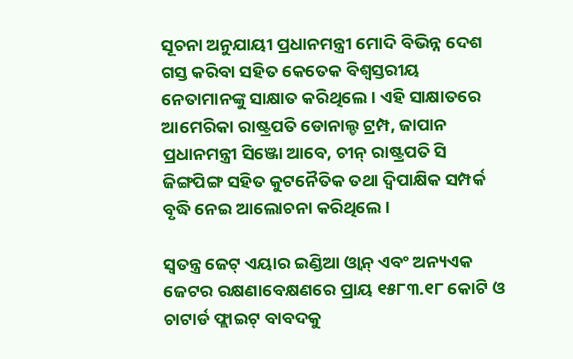ସୂଚନା ଅନୁଯାୟୀ ପ୍ରଧାନମନ୍ତ୍ରୀ ମୋଦି ବିଭିନ୍ନ ଦେଶ ଗସ୍ତ କରିବା ସହିତ କେତେକ ବିଶ୍ୱସ୍ତରୀୟ ନେତାମାନଙ୍କୁ ସାକ୍ଷାତ କରିଥିଲେ । ଏହି ସାକ୍ଷାତରେ ଆମେରିକା ରାଷ୍ଟ୍ରପତି ଡୋନାଲ୍ଡ ଟ୍ରମ୍ପ, ଜାପାନ ପ୍ରଧାନମନ୍ତ୍ରୀ ସିଞ୍ଜୋ ଆବେ, ଚୀନ୍ ରାଷ୍ଟ୍ରପତି ସି ଜିଙ୍ଗପିଙ୍ଗ ସହିତ କୁଟନୈତିକ ତଥା ଦ୍ୱିପାକ୍ଷିକ ସମ୍ପର୍କ ବୃଦ୍ଧି ନେଇ ଆଲୋଚନା କରିଥିଲେ ।

ସ୍ୱତନ୍ତ୍ର ଜେଟ୍ ଏୟାର ଇଣ୍ଡିଆ ଓ୍ଵାନ୍ ଏବଂ ଅନ୍ୟଏକ ଜେଟର ରକ୍ଷଣାବେକ୍ଷଣରେ ପ୍ରାୟ ୧୫୮୩.୧୮ କୋଟି ଓ ଚାଟାର୍ଡ ଫ୍ଲାଇଟ୍ ବାବଦକୁ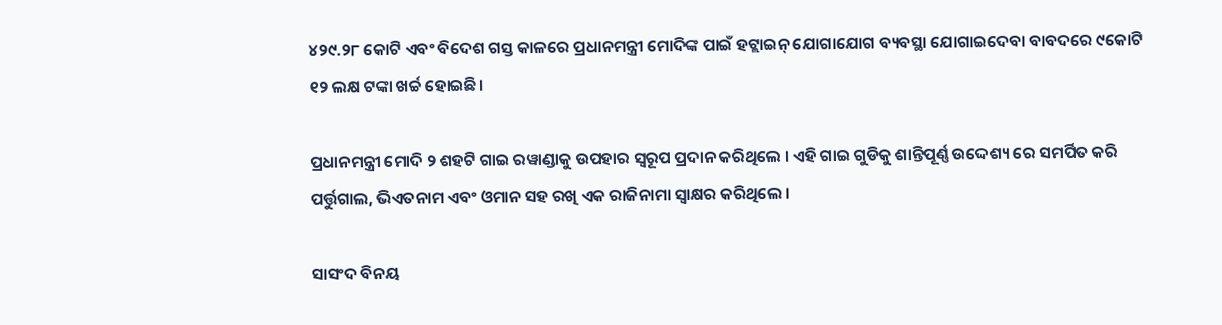୪୨୯.୨୮ କୋଟି ଏବଂ ବିଦେଶ ଗସ୍ତ କାଳରେ ପ୍ରଧାନମନ୍ତ୍ରୀ ମୋଦିଙ୍କ ପାଇଁ ହଟ୍ଲାଇନ୍ ଯୋଗାଯୋଗ ବ୍ୟବସ୍ଥା ଯୋଗାଇଦେବା ବାବଦରେ ୯କୋଟି ୧୨ ଲକ୍ଷ ଟଙ୍କା ଖର୍ଚ୍ଚ ହୋଇଛି।

ପ୍ରଧାନମନ୍ତ୍ରୀ ମୋଦି ୨ ଶହଟି ଗାଇ ରୱାଣ୍ଡାକୁ ଉପହାର ସ୍ୱରୂପ ପ୍ରଦାନ କରିଥିଲେ । ଏହି ଗାଇ ଗୁଡିକୁ ଶାନ୍ତିପୂର୍ଣ୍ଣ ଉଦ୍ଦେଶ୍ୟ ରେ ସମର୍ପିତ କରି ପର୍ତ୍ତୁଗାଲ, ଭିଏତନାମ ଏବଂ ଓମାନ ସହ ରଖି ଏକ ରାଜିନାମା ସ୍ୱାକ୍ଷର କରିଥିଲେ ।

ସାସଂଦ ବିନୟ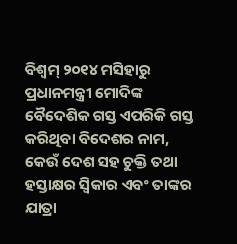ବିଶ୍ୱମ୍ ୨୦୧୪ ମସିହାରୁ ପ୍ରଧାନମନ୍ତ୍ରୀ ମୋଦିଙ୍କ ବୈଦେଶିକ ଗସ୍ତ ଏପରିକି ଗସ୍ତ କରିଥିବା ବିଦେଶର ନାମ, କେଉଁ ଦେଶ ସହ ଚୁକ୍ତି ତଥା ହସ୍ତାକ୍ଷର ସ୍ୱିକାର ଏବଂ ତାଙ୍କର ଯାତ୍ରା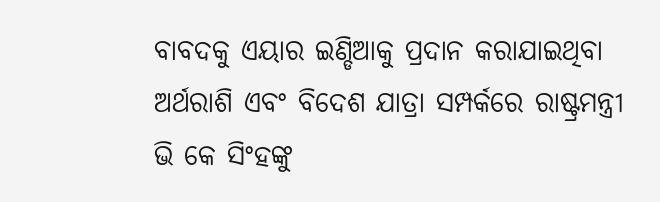ବାବଦକୁ ଏୟାର ଇଣ୍ଡିଆକୁ ପ୍ରଦାନ କରାଯାଇଥିବା ଅର୍ଥରାଶି ଏବଂ ବିଦେଶ ଯାତ୍ରା ସମ୍ପର୍କରେ ରାଷ୍ଟ୍ରମନ୍ତ୍ରୀ ଭି କେ ସିଂହଙ୍କୁ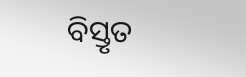ବିସ୍ତୃତ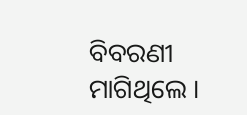ବିବରଣୀ ମାଗିଥିଲେ ।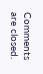Comments are closed.